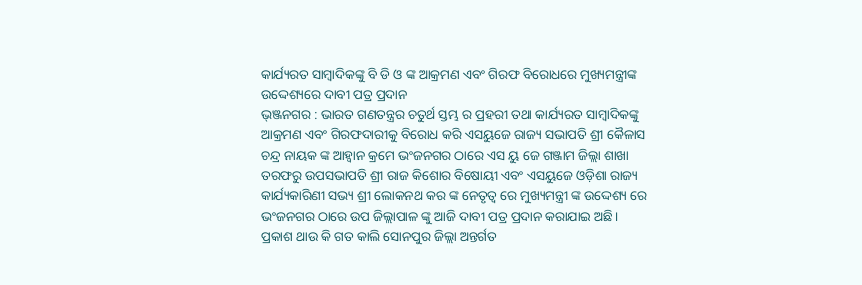କାର୍ଯ୍ୟରତ ସାମ୍ବାଦିକଙ୍କୁ ବି ଡି ଓ ଙ୍କ ଆକ୍ରମଣ ଏବଂ ଗିରଫ ବିରୋଧରେ ମୁଖ୍ୟମନ୍ତ୍ରୀଙ୍କ ଉଦ୍ଦେଶ୍ୟରେ ଦାବୀ ପତ୍ର ପ୍ରଦାନ
ଭ୍ଞ୍ଜନଗର : ଭାରତ ଗଣତନ୍ତ୍ରର ଚତୁର୍ଥ ସ୍ତମ୍ଭ ର ପ୍ରହରୀ ତଥା କାର୍ଯ୍ୟରତ ସାମ୍ବାଦିକଙ୍କୁ ଆକ୍ରମଣ ଏବଂ ଗିରଫଦାରୀକୁ ବିରୋଧ କରି ଏସୟୁଜେ ରାଜ୍ୟ ସଭାପତି ଶ୍ରୀ କୈଳାସ ଚନ୍ଦ୍ର ନାୟକ ଙ୍କ ଆହ୍ବାନ କ୍ରମେ ଭଂଜନଗର ଠାରେ ଏସ ୟୁ ଜେ ଗଞ୍ଜାମ ଜିଲ୍ଲା ଶାଖା ତରଫରୁ ଉପସଭାପତି ଶ୍ରୀ ରାଜ କିଶୋର ବିଷୋୟୀ ଏବଂ ଏସୟୁଜେ ଓଡ଼ିଶା ରାଜ୍ୟ କାର୍ଯ୍ୟକାରିଣୀ ସଭ୍ୟ ଶ୍ରୀ ଲୋକନଥ କର ଙ୍କ ନେତୃତ୍ଵ ରେ ମୁଖ୍ୟମନ୍ତ୍ରୀ ଙ୍କ ଉଦ୍ଦେଶ୍ୟ ରେ ଭଂଜନଗର ଠାରେ ଉପ ଜିଲ୍ଲାପାଳ ଙ୍କୁ ଆଜି ଦାବୀ ପତ୍ର ପ୍ରଦାନ କରାଯାଇ ଅଛି।
ପ୍ରକାଶ ଥାଉ କି ଗତ କାଲି ସୋନପୁର ଜିଲ୍ଲା ଅନ୍ତର୍ଗତ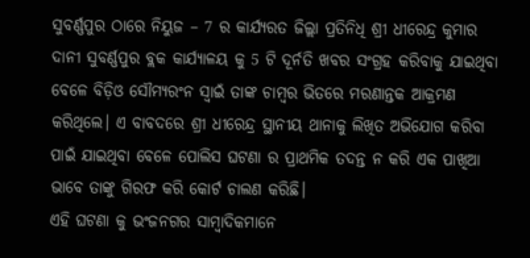ସୁବର୍ଣ୍ଣପୁର ଠାରେ ନିୟୁଜ – 7 ର କାର୍ଯ୍ୟରତ ଜିଲ୍ଲା ପ୍ରତିନିଧି ଶ୍ରୀ ଧୀରେନ୍ଦ୍ର କୁମାର ଦାନୀ ସୁବର୍ଣ୍ଣପୁର ବ୍ଲକ କାର୍ଯ୍ୟାଳୟ କୁ 5 ଟି ଦୂର୍ନତି ଖବର ସଂଗ୍ରହ କରିବାକୁ ଯାଇଥିବା ବେଳେ ବିଡ଼ିଓ ସୌମ୍ୟରଂନ ସ୍ୱାଇଁ ତାଙ୍କ ଚାମ୍ବର ଭିତରେ ମରଣାନ୍ତକ ଆକ୍ରମଣ କରିଥିଲେ। ଏ ବାବଦରେ ଶ୍ରୀ ଧୀରେନ୍ଦ୍ର ସ୍ଥାନୀୟ ଥାନାକୁ ଲିଖିତ ଅଭିଯୋଗ କରିବା ପାଇଁ ଯାଇଥିବା ବେଳେ ପୋଲିସ ଘଟଣା ର ପ୍ରାଥମିକ ତଦନ୍ତ ନ କରି ଏକ ପାଖିଆ ଭାବେ ତାଙ୍କୁ ଗିରଫ କରି କୋର୍ଟ ଚାଲଣ କରିଛି।
ଏହି ଘଟଣା କୁ ଭଂଜନଗର ସାମ୍ବାଦିକମାନେ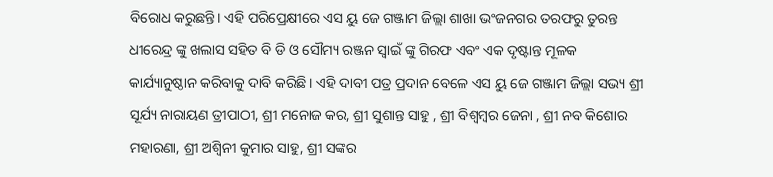ବିରୋଧ କରୁଛନ୍ତି। ଏହି ପରିପ୍ରେକ୍ଷୀରେ ଏସ ୟୁ ଜେ ଗଞ୍ଜାମ ଜିଲ୍ଲା ଶାଖା ଭଂଜନଗର ତରଫରୁ ତୁରନ୍ତ ଧୀରେନ୍ଦ୍ର ଙ୍କୁ ଖଲାସ ସହିତ ବି ଡି ଓ ସୌମ୍ୟ ରଞ୍ଜନ ସ୍ବାଇଁ ଙ୍କୁ ଗିରଫ ଏବଂ ଏକ ଦୃଷ୍ଟାନ୍ତ ମୂଳକ କାର୍ଯ୍ୟାନୁଷ୍ଠାନ କରିବାକୁ ଦାବି କରିଛି। ଏହି ଦାବୀ ପତ୍ର ପ୍ରଦାନ ବେଳେ ଏସ ୟୁ ଜେ ଗଞ୍ଜାମ ଜିଲ୍ଲା ସଭ୍ୟ ଶ୍ରୀ ସୂର୍ଯ୍ୟ ନାରାୟଣ ତ୍ରୀପାଠୀ, ଶ୍ରୀ ମନୋଜ କର, ଶ୍ରୀ ସୁଶାନ୍ତ ସାହୁ , ଶ୍ରୀ ବିଶ୍ବମ୍ବର ଜେନା , ଶ୍ରୀ ନବ କିଶୋର ମହାରଣା, ଶ୍ରୀ ଅଶ୍ଵିନୀ କୁମାର ସାହୁ, ଶ୍ରୀ ସଙ୍କର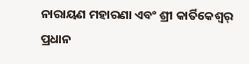ନାରାୟଣ ମହାରଣା ଏବଂ ଶ୍ରୀ କାର୍ତିକେଶ୍ୱର୍ ପ୍ରଧାନ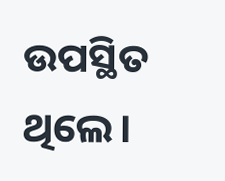ଉପସ୍ଥିତ ଥିଲେ।